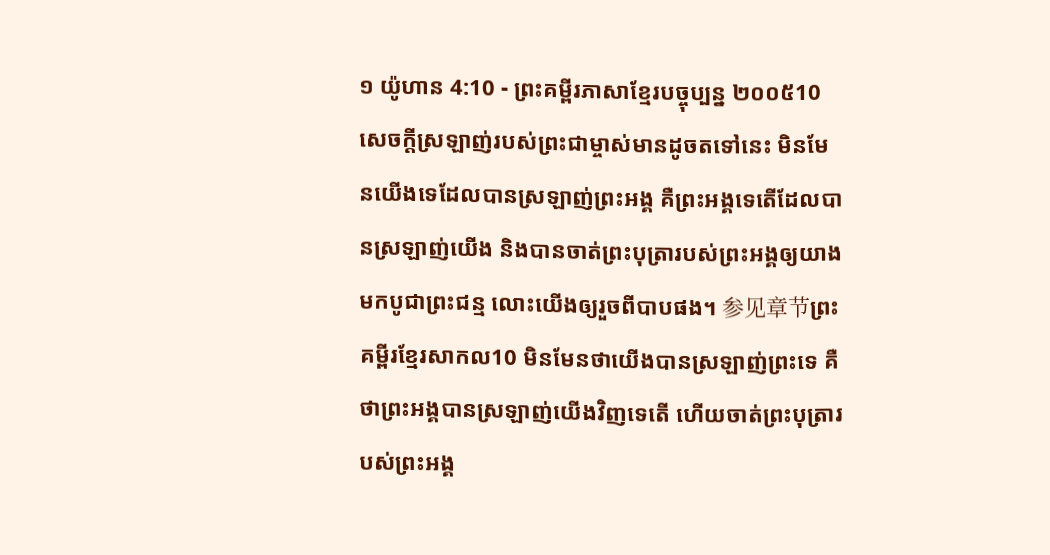១ យ៉ូហាន 4:10 - ព្រះគម្ពីរភាសាខ្មែរបច្ចុប្បន្ន ២០០៥10 សេចក្ដីស្រឡាញ់របស់ព្រះជាម្ចាស់មានដូចតទៅនេះ មិនមែនយើងទេដែលបានស្រឡាញ់ព្រះអង្គ គឺព្រះអង្គទេតើដែលបានស្រឡាញ់យើង និងបានចាត់ព្រះបុត្រារបស់ព្រះអង្គឲ្យយាងមកបូជាព្រះជន្ម លោះយើងឲ្យរួចពីបាបផង។ 参见章节ព្រះគម្ពីរខ្មែរសាកល10 មិនមែនថាយើងបានស្រឡាញ់ព្រះទេ គឺថាព្រះអង្គបានស្រឡាញ់យើងវិញទេតើ ហើយចាត់ព្រះបុត្រារបស់ព្រះអង្គ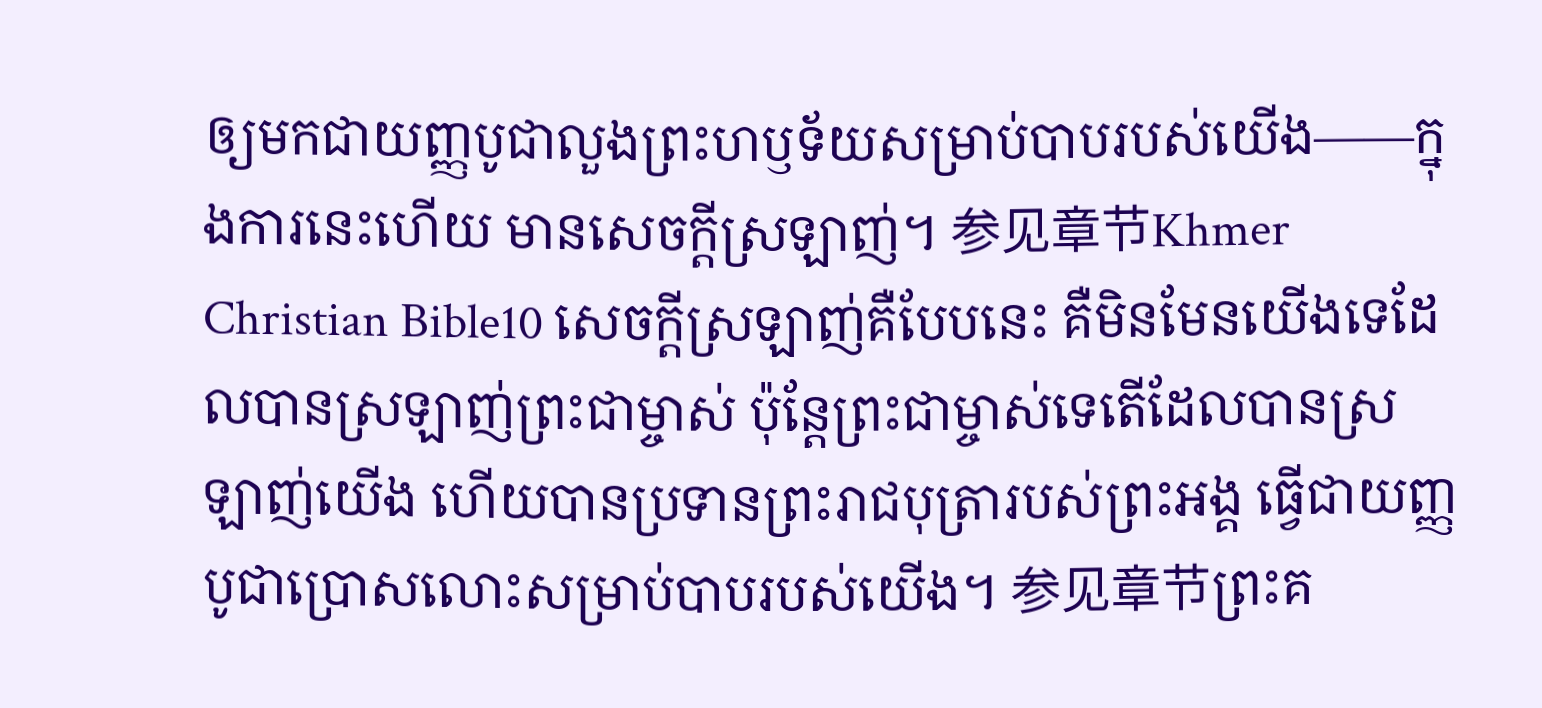ឲ្យមកជាយញ្ញបូជាលួងព្រះហឫទ័យសម្រាប់បាបរបស់យើង——ក្នុងការនេះហើយ មានសេចក្ដីស្រឡាញ់។ 参见章节Khmer Christian Bible10 សេចក្ដីស្រឡាញ់គឺបែបនេះ គឺមិនមែនយើងទេដែលបានស្រឡាញ់ព្រះជាម្ចាស់ ប៉ុន្ដែព្រះជាម្ចាស់ទេតើដែលបានស្រឡាញ់យើង ហើយបានប្រទានព្រះរាជបុត្រារបស់ព្រះអង្គ ធ្វើជាយញ្ញបូជាប្រោសលោះសម្រាប់បាបរបស់យើង។ 参见章节ព្រះគ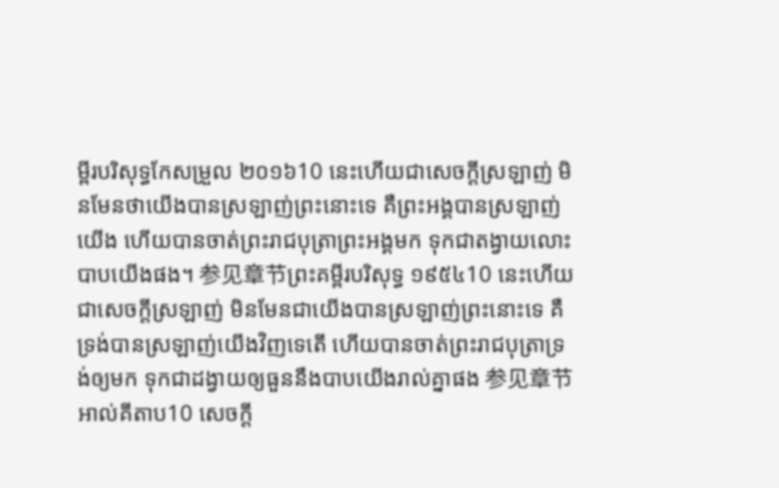ម្ពីរបរិសុទ្ធកែសម្រួល ២០១៦10 នេះហើយជាសេចក្ដីស្រឡាញ់ មិនមែនថាយើងបានស្រឡាញ់ព្រះនោះទេ គឺព្រះអង្គបានស្រឡាញ់យើង ហើយបានចាត់ព្រះរាជបុត្រាព្រះអង្គមក ទុកជាតង្វាយលោះបាបយើងផង។ 参见章节ព្រះគម្ពីរបរិសុទ្ធ ១៩៥៤10 នេះហើយជាសេចក្ដីស្រឡាញ់ មិនមែនជាយើងបានស្រឡាញ់ព្រះនោះទេ គឺទ្រង់បានស្រឡាញ់យើងវិញទេតើ ហើយបានចាត់ព្រះរាជបុត្រាទ្រង់ឲ្យមក ទុកជាដង្វាយឲ្យធួននឹងបាបយើងរាល់គ្នាផង 参见章节អាល់គីតាប10 សេចក្ដី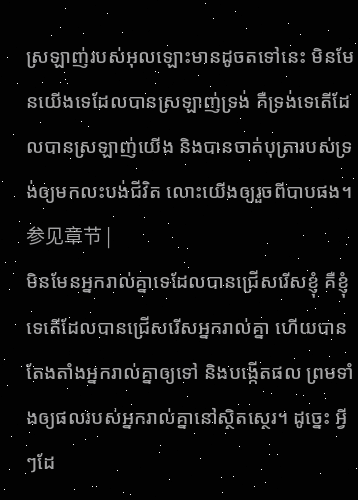ស្រឡាញ់របស់អុលឡោះមានដូចតទៅនេះ មិនមែនយើងទេដែលបានស្រឡាញ់ទ្រង់ គឺទ្រង់ទេតើដែលបានស្រឡាញ់យើង និងបានចាត់បុត្រារបស់ទ្រង់ឲ្យមកលះបង់ជីវិត លោះយើងឲ្យរួចពីបាបផង។ 参见章节 |
មិនមែនអ្នករាល់គ្នាទេដែលបានជ្រើសរើសខ្ញុំ គឺខ្ញុំទេតើដែលបានជ្រើសរើសអ្នករាល់គ្នា ហើយបានតែងតាំងអ្នករាល់គ្នាឲ្យទៅ និងបង្កើតផល ព្រមទាំងឲ្យផលរបស់អ្នករាល់គ្នានៅស្ថិតស្ថេរ។ ដូច្នេះ អ្វីៗដែ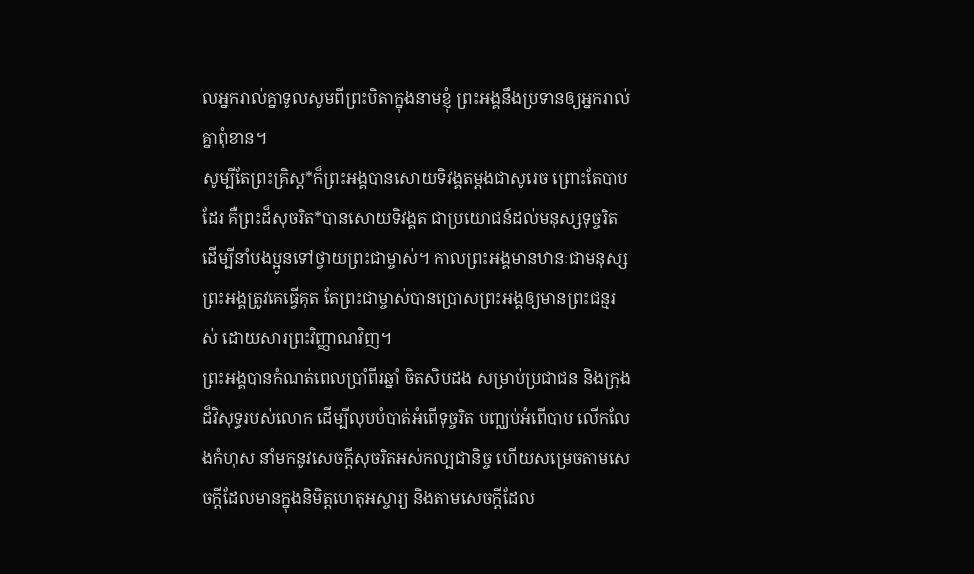លអ្នករាល់គ្នាទូលសូមពីព្រះបិតាក្នុងនាមខ្ញុំ ព្រះអង្គនឹងប្រទានឲ្យអ្នករាល់គ្នាពុំខាន។
សូម្បីតែព្រះគ្រិស្ត*ក៏ព្រះអង្គបានសោយទិវង្គតម្ដងជាសូរេច ព្រោះតែបាបដែរ គឺព្រះដ៏សុចរិត*បានសោយទិវង្គត ជាប្រយោជន៍ដល់មនុស្សទុច្ចរិត ដើម្បីនាំបងប្អូនទៅថ្វាយព្រះជាម្ចាស់។ កាលព្រះអង្គមានឋានៈជាមនុស្ស ព្រះអង្គត្រូវគេធ្វើគុត តែព្រះជាម្ចាស់បានប្រោសព្រះអង្គឲ្យមានព្រះជន្មរស់ ដោយសារព្រះវិញ្ញាណវិញ។
ព្រះអង្គបានកំណត់ពេលប្រាំពីរឆ្នាំ ចិតសិបដង សម្រាប់ប្រជាជន និងក្រុងដ៏វិសុទ្ធរបស់លោក ដើម្បីលុបបំបាត់អំពើទុច្ចរិត បញ្ឈប់អំពើបាប លើកលែងកំហុស នាំមកនូវសេចក្ដីសុចរិតអស់កល្បជានិច្ច ហើយសម្រេចតាមសេចក្ដីដែលមានក្នុងនិមិត្តហេតុអស្ចារ្យ និងតាមសេចក្ដីដែល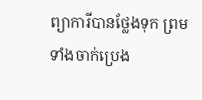ព្យាការីបានថ្លែងទុក ព្រមទាំងចាក់ប្រេង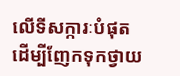លើទីសក្ការៈបំផុត ដើម្បីញែកទុកថ្វាយ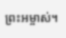ព្រះអម្ចាស់។